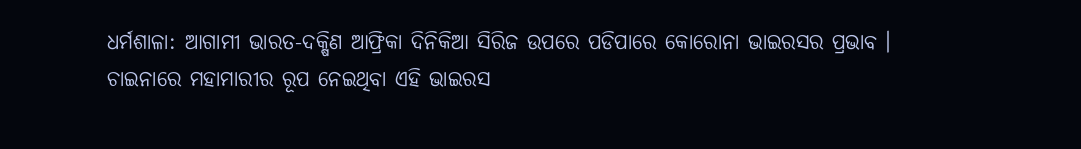ଧର୍ମଶାଳା: ଆଗାମୀ ଭାରତ-ଦକ୍ଷିଣ ଆଫ୍ରିକା ଦିନିକିଆ ସିରିଜ ଉପରେ ପଡିପାରେ କୋରୋନା ଭାଇରସର ପ୍ରଭାବ । ଚାଇନାରେ ମହାମାରୀର ରୂପ ନେଇଥିବା ଏହି ଭାଇରସ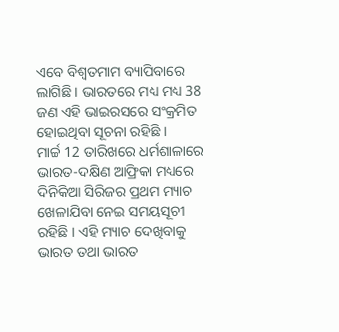ଏବେ ବିଶ୍ବତମାମ ବ୍ୟାପିବାରେ ଲାଗିଛି । ଭାରତରେ ମଧ୍ୟ ମଧ୍ୟ 38 ଜଣ ଏହି ଭାଇରସରେ ସଂକ୍ରମିତ ହୋଇଥିବା ସୂଚନା ରହିଛି ।
ମାର୍ଚ୍ଚ 12 ତାରିଖରେ ଧର୍ମଶାଳାରେ ଭାରତ-ଦକ୍ଷିଣ ଆଫ୍ରିକା ମଧ୍ୟରେ ଦିନିକିଆ ସିରିଜର ପ୍ରଥମ ମ୍ୟାଚ ଖେଳାଯିବା ନେଇ ସମୟସୂଚୀ ରହିଛି । ଏହି ମ୍ୟାଚ ଦେଖିବାକୁ ଭାରତ ତଥା ଭାରତ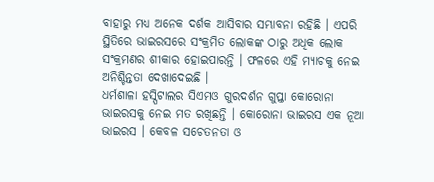ବାହାରୁ ମଧ୍ୟ ଅନେକ ଦର୍ଶକ ଆସିବାର ସମ୍ଭାବନା ରହିଛି । ଏପରି ସ୍ଥିତିରେ ଭାଇରସରେ ସଂକ୍ରମିତ ଲୋକଙ୍କ ଠାରୁ ଅଧିକ ଲୋକ ସଂକ୍ରମଣର ଶୀକାର ହୋଇପାରନ୍ତି । ଫଳରେ ଏହି ମ୍ୟାଚକୁ ନେଇ ଅନିଶ୍ଚିନ୍ତତା ଦେଖାଦେଇଛି ।
ଧର୍ମଶାଳା ହସ୍ପିଟାଲର ସିଏମଓ ଗୁରଦର୍ଶନ ଗୁପ୍ତା କୋରୋନା ଭାଇରସକୁ ନେଇ ମତ ରଖିଛନ୍ତି । କୋରୋନା ଭାଇରସ ଏକ ନୂଆ ଭାଇରସ । କେବଳ ସଚେତନତା ଓ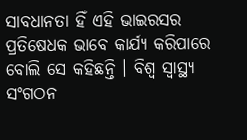ସାବଧାନତା ହିଁ ଏହି ଭାଇରସର ପ୍ରତିଷେଧକ ଭାବେ କାର୍ଯ୍ୟ କରିପାରେ ବୋଲି ସେ କହିଛନ୍ତି । ବିଶ୍ବ ସ୍ବାସ୍ଥ୍ୟ ସଂଗଠନ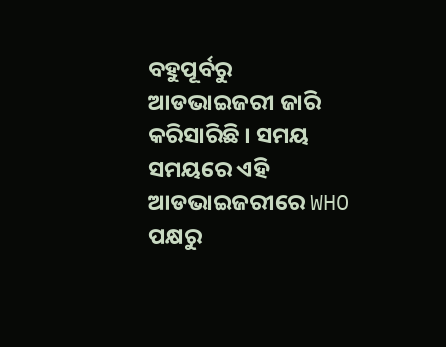ବହୁପୂର୍ବରୁ ଆଡଭାଇଜରୀ ଜାରି କରିସାରିଛି । ସମୟ ସମୟରେ ଏହି ଆଡଭାଇଜରୀରେ WHO ପକ୍ଷରୁ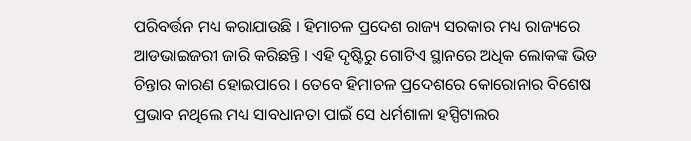ପରିବର୍ତ୍ତନ ମଧ୍ୟ କରାଯାଉଛି । ହିମାଚଳ ପ୍ରଦେଶ ରାଜ୍ୟ ସରକାର ମଧ୍ୟ ରାଜ୍ୟରେ ଆଡଭାଇଜରୀ ଜାରି କରିଛନ୍ତି । ଏହି ଦୃଷ୍ଟିରୁ ଗୋଟିଏ ସ୍ଥାନରେ ଅଧିକ ଲୋକଙ୍କ ଭିଡ ଚିନ୍ତାର କାରଣ ହୋଇପାରେ । ତେବେ ହିମାଚଳ ପ୍ରଦେଶରେ କୋରୋନାର ବିଶେଷ ପ୍ରଭାବ ନଥିଲେ ମଧ୍ୟ ସାବଧାନତା ପାଇଁ ସେ ଧର୍ମଶାଳା ହସ୍ପିଟାଲର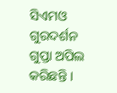ସିଏମଓ ଗୁରଦର୍ଶନ ଗୁପ୍ତା ଅପିଲ କରିଛନ୍ତି ।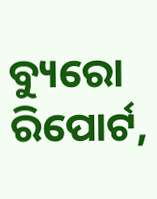ବ୍ୟୁରୋ ରିପୋର୍ଟ,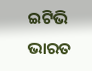ଇଟିଭି ଭାରତ